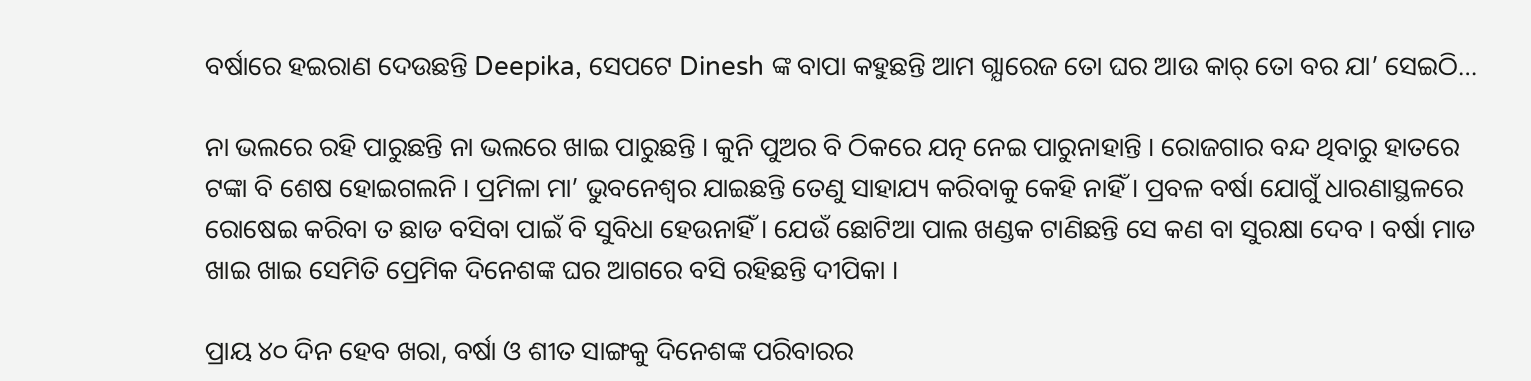ବର୍ଷାରେ ହଇରାଣ ଦେଉଛନ୍ତି Deepika, ସେପଟେ Dinesh ଙ୍କ ବାପା କହୁଛନ୍ତି ଆମ ଗ୍ଯାରେଜ ତୋ ଘର ଆଉ କାର୍ ତୋ ବର ଯା’ ସେଇଠି…

ନା ଭଲରେ ରହି ପାରୁଛନ୍ତି ନା ଭଲରେ ଖାଇ ପାରୁଛନ୍ତି । କୁନି ପୁଅର ବି ଠିକରେ ଯତ୍ନ ନେଇ ପାରୁନାହାନ୍ତି । ରୋଜଗାର ବନ୍ଦ ଥିବାରୁ ହାତରେ ଟଙ୍କା ବି ଶେଷ ହୋଇଗଲନି । ପ୍ରମିଳା ମା’ ଭୁବନେଶ୍ବର ଯାଇଛନ୍ତି ତେଣୁ ସାହାଯ୍ୟ କରିବାକୁ କେହି ନାହିଁ । ପ୍ରବଳ ବର୍ଷା ଯୋଗୁଁ ଧାରଣାସ୍ଥଳରେ ରୋଷେଇ କରିବା ତ ଛାଡ ବସିବା ପାଇଁ ବି ସୁବିଧା ହେଉନାହିଁ । ଯେଉଁ ଛୋଟିଆ ପାଲ ଖଣ୍ଡକ ଟାଣିଛନ୍ତି ସେ କଣ ବା ସୁରକ୍ଷା ଦେବ । ବର୍ଷା ମାଡ ଖାଇ ଖାଇ ସେମିତି ପ୍ରେମିକ ଦିନେଶଙ୍କ ଘର ଆଗରେ ବସି ରହିଛନ୍ତି ଦୀପିକା ।

ପ୍ରାୟ ୪୦ ଦିନ ହେବ ଖରା, ବର୍ଷା ଓ ଶୀତ ସାଙ୍ଗକୁ ଦିନେଶଙ୍କ ପରିବାରର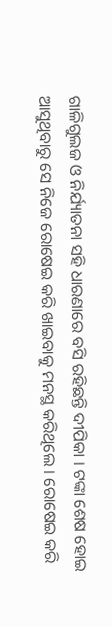ଗାଳିଗୁଲଜ ଓ ନିର୍ଯ୍ୟାତନା ସହି ଧାରଣାରେ ବସି ରହିଛନ୍ତି ଦୀପିକା । ଟଙ୍କା ଶେଷ ହୋଇ ଆସୁଥିବାରୁ ସେ ନିଜେ ରୋଷେଇ କରି ଖାଇବାକୁ ମନସ୍ଥ କରିଥିଲେ । ରୋଷେଇ କରି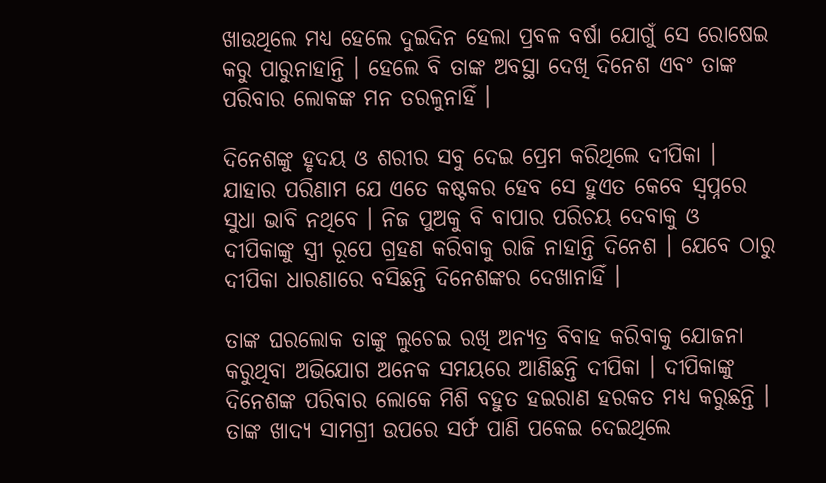ଖାଉଥିଲେ ମଧ୍ୟ ହେଲେ ଦୁଇଦିନ ହେଲା ପ୍ରବଳ ବର୍ଷା ଯୋଗୁଁ ସେ ରୋଷେଇ କରୁ ପାରୁନାହାନ୍ତି । ହେଲେ ବି ତାଙ୍କ ଅବସ୍ଥା ଦେଖି ଦିନେଶ ଏବଂ ତାଙ୍କ ପରିବାର ଲୋକଙ୍କ ମନ ତରଳୁନାହିଁ ।

ଦିନେଶଙ୍କୁ ହୃଦୟ ଓ ଶରୀର ସବୁ ଦେଇ ପ୍ରେମ କରିଥିଲେ ଦୀପିକା । ଯାହାର ପରିଣାମ ଯେ ଏତେ କଷ୍ଟକର ହେବ ସେ ହୁଏତ କେବେ ସ୍ଵପ୍ନରେ ସୁଧା ଭାବି ନଥିବେ । ନିଜ ପୁଅକୁ ବି ବାପାର ପରିଚୟ ଦେବାକୁ ଓ ଦୀପିକାଙ୍କୁ ସ୍ତ୍ରୀ ରୂପେ ଗ୍ରହଣ କରିବାକୁ ରାଜି ନାହାନ୍ତି ଦିନେଶ । ଯେବେ ଠାରୁ ଦୀପିକା ଧାରଣାରେ ବସିଛନ୍ତି ଦିନେଶଙ୍କର ଦେଖାନାହିଁ ।

ତାଙ୍କ ଘରଲୋକ ତାଙ୍କୁ ଲୁଚେଇ ରଖି ଅନ୍ୟତ୍ର ବିବାହ କରିବାକୁ ଯୋଜନା କରୁଥିବା ଅଭିଯୋଗ ଅନେକ ସମୟରେ ଆଣିଛନ୍ତି ଦୀପିକା । ଦୀପିକାଙ୍କୁ ଦିନେଶଙ୍କ ପରିବାର ଲୋକେ ମିଶି ବହୁତ ହଇରାଣ ହରକତ ମଧ୍ୟ କରୁଛନ୍ତି । ତାଙ୍କ ଖାଦ୍ୟ ସାମଗ୍ରୀ ଉପରେ ସର୍ଫ ପାଣି ପକେଇ ଦେଇଥିଲେ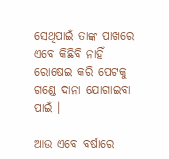ସେଥିପାଇଁ ତାଙ୍କ ପାଖରେ ଏବେ କିଛିବି ନାହିଁ ରୋଷେଇ କରି ପେଟକୁ ଗଣ୍ଡେ ଦାନା ଯୋଗାଇବା ପାଇଁ ।

ଆଉ ଏବେ ବର୍ଷାରେ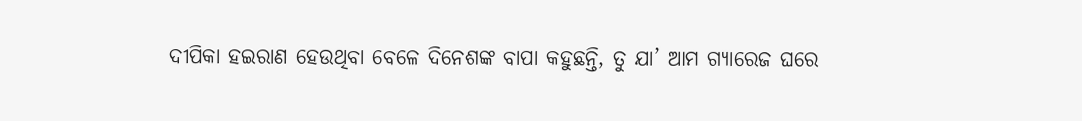ଦୀପିକା ହଇରାଣ ହେଉଥିବା ବେଳେ ଦିନେଶଙ୍କ ବାପା କହୁଛନ୍ତି, ତୁ ଯା’ ଆମ ଗ୍ଯାରେଜ ଘରେ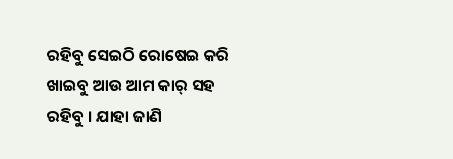ରହିବୁ ସେଇଠି ରୋଷେଇ କରି ଖାଇବୁ ଆଉ ଆମ କାର୍ ସହ ରହିବୁ । ଯାହା ଜାଣି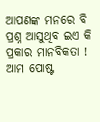ଆପଣଙ୍କ ମନରେ ବି ପ୍ରଶ୍ନ ଆସୁଥିବ ଇଏ କି ପ୍ରକାର ମାନବିକତା ! ଆମ ପୋଷ୍ଟ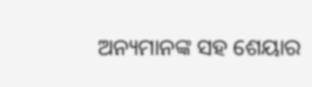ଅନ୍ୟମାନଙ୍କ ସହ ଶେୟାର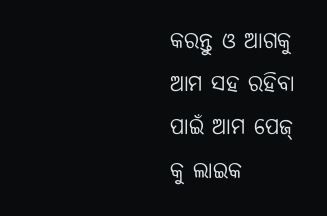କରନ୍ତୁ ଓ ଆଗକୁ ଆମ ସହ ରହିବା ପାଇଁ ଆମ ପେଜ୍ କୁ ଲାଇକ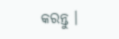କରନ୍ତୁ ।